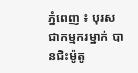ភ្នំពេញ ៖ បុរសជាកម្មករម្នាក់ បានជិះម៉ូតូ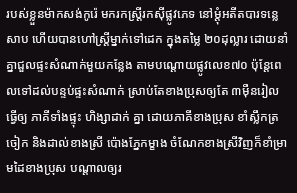របស់ខ្លួនម៉ាកសង់កូរ៉េ មករកស្រ្តីរកស៊ីផ្លូវភេទ នៅម្តុំអតីតបារទន្លេ សាប ហើយបានហៅស្រ្តីម្នាក់ទៅដេក ក្នុងតម្លៃ ២០ដុល្លារ ដោយនាំគ្នាជួលផ្ទះសំណាក់មួយកន្លែង តាមបណ្តោយផ្លូវលេខ៧០ ប៉ុន្តែពេលទៅដល់បន្ទប់ផ្ទះសំណាក់ ស្រាប់តែខាងប្រុសឲ្យតែ ៣ម៉ឺនរៀល ធ្វើឲ្យ ភាគីទាំងផ្ទុះ ហិង្សាដាក់ គ្នា ដោយភាគីខាងប្រុស ខាំស្លឹកត្រចៀក និងដាល់ខាងស្រី ប៉ោងភ្នែកម្ខាង ចំណែកខាងស្រីវិញក៏ខាំម្រាមដៃខាងប្រុស បណ្តាលឲ្យរ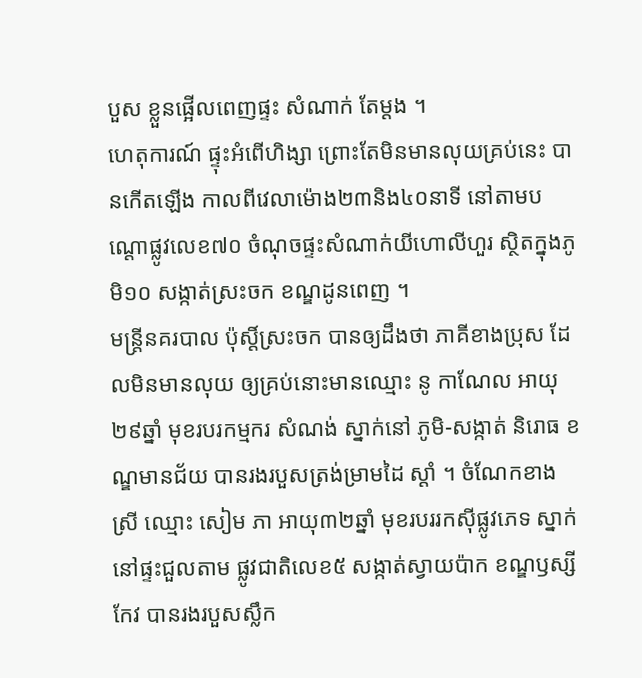បួស ខ្លួនផ្អើលពេញផ្ទះ សំណាក់ តែម្តង ។
ហេតុការណ៍ ផ្ទុះអំពើហិង្សា ព្រោះតែមិនមានលុយគ្រប់នេះ បានកើតឡើង កាលពីវេលាម៉ោង២៣និង៤០នាទី នៅតាមបណ្តោផ្លូវលេខ៧០ ចំណុចផ្ទះសំណាក់យីហោលីហួរ ស្ថិតក្នុងភូមិ១០ សង្កាត់ស្រះចក ខណ្ឌដូនពេញ ។
មន្រ្តីនគរបាល ប៉ុស្តិ៍ស្រះចក បានឲ្យដឹងថា ភាគីខាងប្រុស ដែលមិនមានលុយ ឲ្យគ្រប់នោះមានឈ្មោះ នូ កាណែល អាយុ២៩ឆ្នាំ មុខរបរកម្មករ សំណង់ ស្នាក់នៅ ភូមិ-សង្កាត់ និរោធ ខណ្ឌមានជ័យ បានរងរបួសត្រង់ម្រាមដៃ ស្តាំ ។ ចំណែកខាងស្រី ឈ្មោះ សៀម ភា អាយុ៣២ឆ្នាំ មុខរបររកស៊ីផ្លូវភេទ ស្នាក់នៅផ្ទះជួលតាម ផ្លូវជាតិលេខ៥ សង្កាត់ស្វាយប៉ាក ខណ្ឌឫស្សីកែវ បានរងរបួសស្លឹក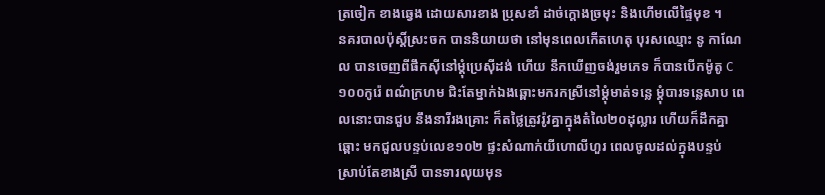ត្រចៀក ខាងឆ្វេង ដោយសារខាង ប្រុសខាំ ដាច់ក្តោងច្រមុះ និងហើមលើផ្ទៃមុខ ។
នគរបាលប៉ុស្តិ៍ស្រះចក បាននិយាយថា នៅមុនពេលកើតហេតុ បុរសឈ្មោះ នូ កាណែល បានចេញពីផឹកស៊ីនៅម្តុំប្រេស៊ីដង់ ហើយ នឹកឃើញចង់រួមភេទ ក៏បានបើកម៉ូតូ C១០០កូរ៉េ ពណ៌ក្រហម ជិះតែម្នាក់ឯងឆ្ពោះមករកស្រីនៅម្តុំមាត់ទន្លេ ម្តុំបារទន្លេសាប ពេលនោះបានជួប នឹងនារីរងគ្រោះ ក៏តថ្លៃត្រូវរ៉ូវគ្នាក្នុងតំលៃ២០ដុល្លារ ហើយក៏ដឹកគ្នាឆ្ពោះ មកជួលបន្ទប់លេខ១០២ ផ្ទះសំណាក់យីហោលីហួរ ពេលចូលដល់ក្នុងបន្ទប់ ស្រាប់តែខាងស្រី បានទារលុយមុន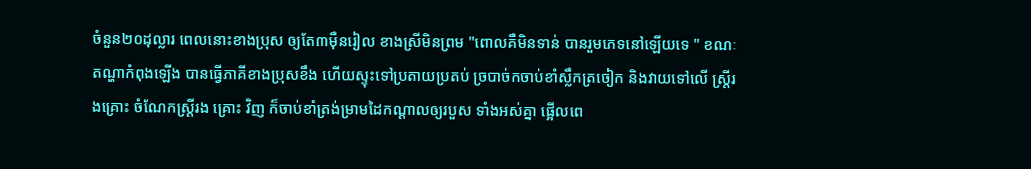ចំនួន២០ដុល្លារ ពេលនោះខាងប្រុស ឲ្យតែ៣ម៉ឺនរៀល ខាងស្រីមិនព្រម "ពោលគឺមិនទាន់ បានរួមភេទនៅឡើយទេ " ខណៈតណ្ហាកំពុងឡើង បានធ្វើភាគីខាងប្រុសខឹង ហើយស្ទុះទៅប្រតាយប្រតប់ ច្របាច់កចាប់ខាំស្លឹកត្រចៀក និងវាយទៅលើ ស្រ្តីរងគ្រោះ ចំណែកស្រ្តីរង គ្រោះ វិញ ក៏ចាប់ខាំត្រង់ម្រាមដៃកណ្តាលឲ្យរបួស ទាំងអស់គ្នា ផ្អើលពេ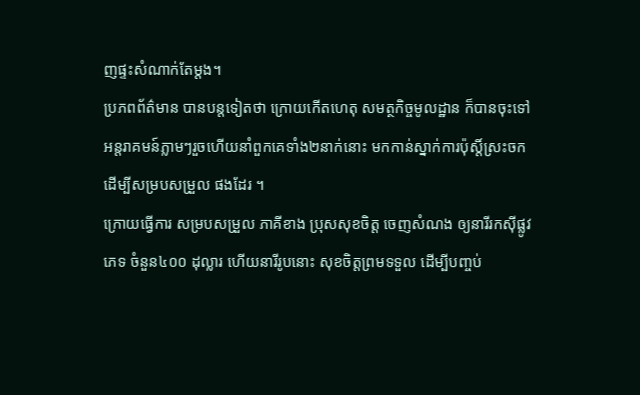ញផ្ទះសំណាក់តែម្តង។
ប្រភពព័ត៌មាន បានបន្តទៀតថា ក្រោយកើតហេតុ សមត្ថកិច្ចមូលដ្ឋាន ក៏បានចុះទៅអន្តរាគមន៍ភ្លាមៗរួចហើយនាំពួកគេទាំង២នាក់នោះ មកកាន់ស្នាក់ការប៉ុស្តិ៍ស្រះចក ដើម្បីសម្របសម្រួល ផងដែរ ។
ក្រោយធ្វើការ សម្របសម្រួល ភាគីខាង ប្រុសសុខចិត្ត ចេញសំណង ឲ្យនារីរកស៊ីផ្លូវភេទ ចំនួន៤០០ ដុល្លារ ហើយនារីរូបនោះ សុខចិត្តព្រមទទួល ដើម្បីបញ្ចប់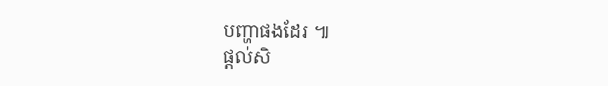បញ្ហាផងដែរ ៕
ផ្តល់សិ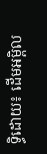ទ្ធិដោយ៖ ដើមអម្ពិល